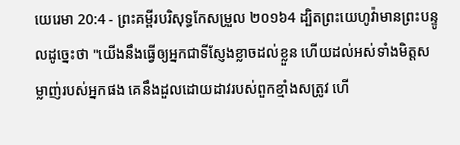យេរេមា 20:4 - ព្រះគម្ពីរបរិសុទ្ធកែសម្រួល ២០១៦4 ដ្បិតព្រះយេហូវ៉ាមានព្រះបន្ទូលដូច្នេះថា "យើងនឹងធ្វើឲ្យអ្នកជាទីស្ញែងខ្លាចដល់ខ្លួន ហើយដល់អស់ទាំងមិត្តសម្លាញ់របស់អ្នកផង គេនឹងដួលដោយដាវរបស់ពួកខ្មាំងសត្រូវ ហើ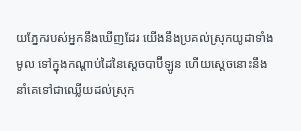យភ្នែករបស់អ្នកនឹងឃើញដែរ យើងនឹងប្រគល់ស្រុកយូដាទាំងមូល ទៅក្នុងកណ្ដាប់ដៃនៃស្ដេចបាប៊ីឡូន ហើយស្តេចនោះនឹងនាំគេទៅជាឈ្លើយដល់ស្រុក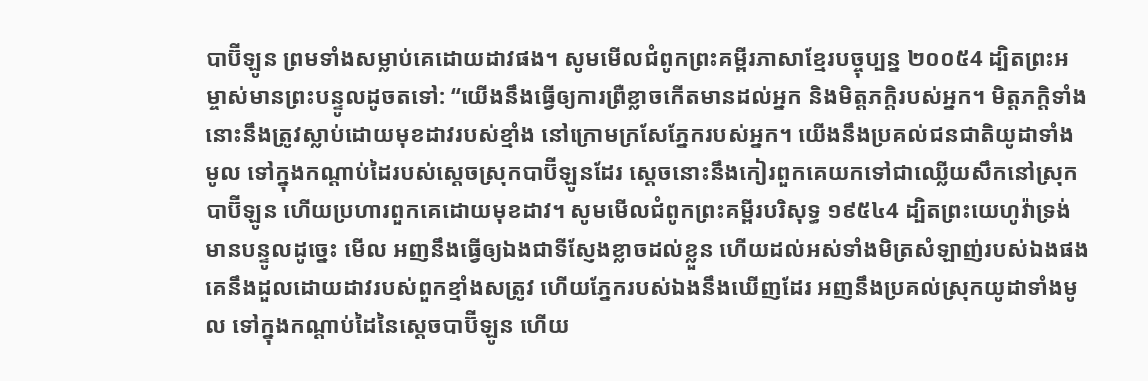បាប៊ីឡូន ព្រមទាំងសម្លាប់គេដោយដាវផង។ សូមមើលជំពូកព្រះគម្ពីរភាសាខ្មែរបច្ចុប្បន្ន ២០០៥4 ដ្បិតព្រះអម្ចាស់មានព្រះបន្ទូលដូចតទៅ: “យើងនឹងធ្វើឲ្យការព្រឺខ្លាចកើតមានដល់អ្នក និងមិត្តភក្ដិរបស់អ្នក។ មិត្តភក្ដិទាំងនោះនឹងត្រូវស្លាប់ដោយមុខដាវរបស់ខ្មាំង នៅក្រោមក្រសែភ្នែករបស់អ្នក។ យើងនឹងប្រគល់ជនជាតិយូដាទាំងមូល ទៅក្នុងកណ្ដាប់ដៃរបស់ស្ដេចស្រុកបាប៊ីឡូនដែរ ស្ដេចនោះនឹងកៀរពួកគេយកទៅជាឈ្លើយសឹកនៅស្រុកបាប៊ីឡូន ហើយប្រហារពួកគេដោយមុខដាវ។ សូមមើលជំពូកព្រះគម្ពីរបរិសុទ្ធ ១៩៥៤4 ដ្បិតព្រះយេហូវ៉ាទ្រង់មានបន្ទូលដូច្នេះ មើល អញនឹងធ្វើឲ្យឯងជាទីស្ញែងខ្លាចដល់ខ្លួន ហើយដល់អស់ទាំងមិត្រសំឡាញ់របស់ឯងផង គេនឹងដួលដោយដាវរបស់ពួកខ្មាំងសត្រូវ ហើយភ្នែករបស់ឯងនឹងឃើញដែរ អញនឹងប្រគល់ស្រុកយូដាទាំងមូល ទៅក្នុងកណ្តាប់ដៃនៃស្តេចបាប៊ីឡូន ហើយ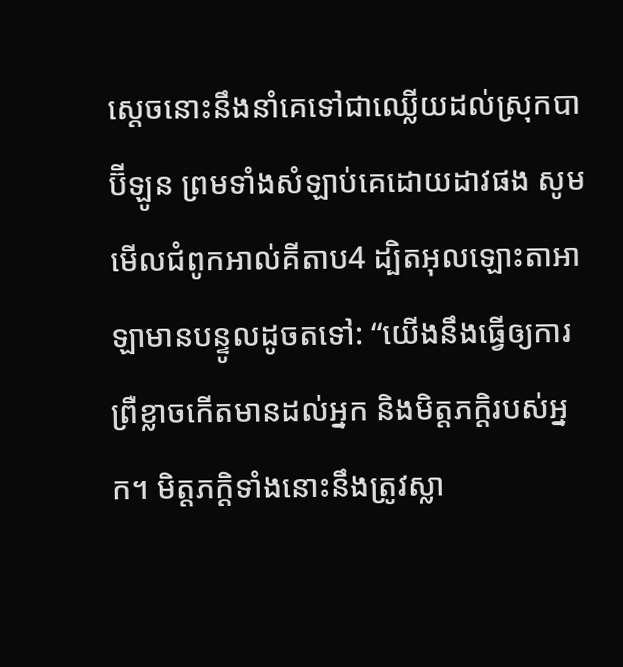ស្តេចនោះនឹងនាំគេទៅជាឈ្លើយដល់ស្រុកបាប៊ីឡូន ព្រមទាំងសំឡាប់គេដោយដាវផង សូមមើលជំពូកអាល់គីតាប4 ដ្បិតអុលឡោះតាអាឡាមានបន្ទូលដូចតទៅ: “យើងនឹងធ្វើឲ្យការព្រឺខ្លាចកើតមានដល់អ្នក និងមិត្តភក្ដិរបស់អ្នក។ មិត្តភក្ដិទាំងនោះនឹងត្រូវស្លា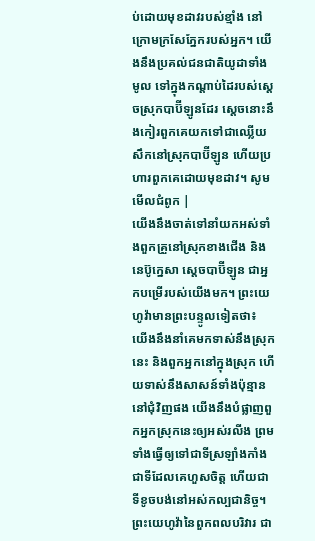ប់ដោយមុខដាវរបស់ខ្មាំង នៅក្រោមក្រសែភ្នែករបស់អ្នក។ យើងនឹងប្រគល់ជនជាតិយូដាទាំងមូល ទៅក្នុងកណ្ដាប់ដៃរបស់ស្ដេចស្រុកបាប៊ីឡូនដែរ ស្ដេចនោះនឹងកៀរពួកគេយកទៅជាឈ្លើយសឹកនៅស្រុកបាប៊ីឡូន ហើយប្រហារពួកគេដោយមុខដាវ។ សូមមើលជំពូក |
យើងនឹងចាត់ទៅនាំយកអស់ទាំងពួកគ្រួនៅស្រុកខាងជើង និងនេប៊ូក្នេសា ស្តេចបាប៊ីឡូន ជាអ្នកបម្រើរបស់យើងមក។ ព្រះយេហូវ៉ាមានព្រះបន្ទូលទៀតថា៖ យើងនឹងនាំគេមកទាស់នឹងស្រុកនេះ និងពួកអ្នកនៅក្នុងស្រុក ហើយទាស់នឹងសាសន៍ទាំងប៉ុន្មាននៅជុំវិញផង យើងនឹងបំផ្លាញពួកអ្នកស្រុកនេះឲ្យអស់រលីង ព្រមទាំងធ្វើឲ្យទៅជាទីស្រឡាំងកាំង ជាទីដែលគេហួសចិត្ត ហើយជាទីខូចបង់នៅអស់កល្បជានិច្ច។
ព្រះយេហូវ៉ានៃពួកពលបរិវារ ជា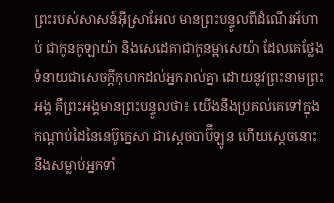ព្រះរបស់សាសន៍អ៊ីស្រាអែល មានព្រះបន្ទូលពីដំណើរអ័ហាប់ ជាកូនកូឡាយ៉ា និងសេដេគាជាកូនម្អាសេយ៉ា ដែលគេថ្លែងទំនាយជាសេចក្ដីកុហកដល់អ្នករាល់គ្នា ដោយនូវព្រះនាមព្រះអង្គ គឺព្រះអង្គមានព្រះបន្ទូលថា៖ យើងនឹងប្រគល់គេទៅក្នុងកណ្ដាប់ដៃនៃនេប៊ូក្នេសា ជាស្តេចបាប៊ីឡូន ហើយស្តេចនោះនឹងសម្លាប់អ្នកទាំ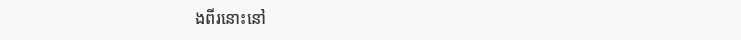ងពីរនោះនៅ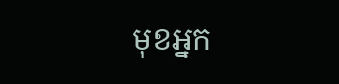មុខអ្នក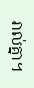រាល់គ្នា។